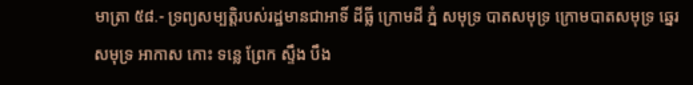មាត្រា ៥៨.- ទ្រព្យសម្បត្តិរបស់រដ្ឋមានជាអាទិ៍ ដីធ្លី ក្រោមដី ភ្នំ សមុទ្រ បាតសមុទ្រ ក្រោមបាតសមុទ្រ ឆ្នេរសមុទ្រ អាកាស កោះ ទន្លេ ព្រែក ស្ទឹង បឹង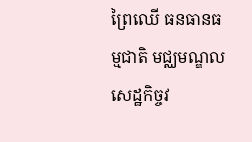ព្រៃឈើ ធនធានធម្មជាតិ មជ្ឈមណ្ឌលសេដ្ឋកិច្ចវ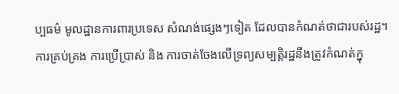ប្បធម៌ មូលដ្ឋានការពារប្រទេស សំណង់ផ្សេងៗទៀត ដែលបានកំណត់ថាជារបស់រដ្ឋ។
ការគ្រប់គ្រង ការប្រើប្រាស់ និង ការចាត់ចែងលើទ្រព្យសម្បត្តិរដ្ឋនឹងត្រូវកំណត់ក្នុ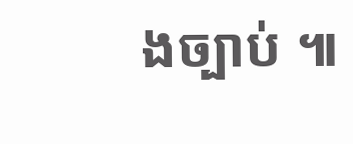ងច្បាប់ ៕